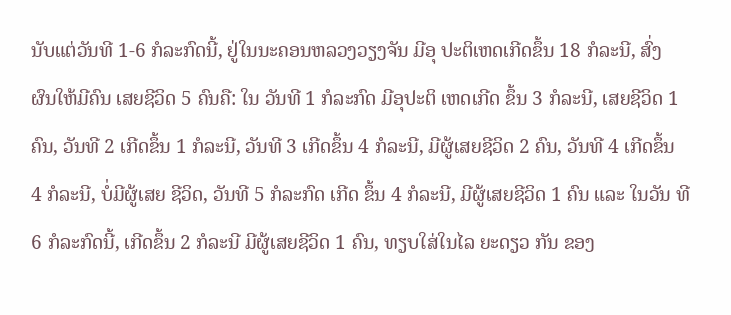ນັບແຕ່ວັນທີ 1-6 ກໍລະກົດນີ້, ຢູ່ໃນນະຄອນຫລວງວຽງຈັນ ມີອຸ ປະຕິເຫດເກີດຂຶ້ນ 18 ກໍລະນີ, ສົ່ງ ຜົນໃຫ້ມີຄົນ ເສຍຊີວິດ 5 ຄົນຄື: ໃນ ວັນທີ 1 ກໍລະກົດ ມີອຸປະຕິ ເຫດເກີດ ຂຶ້ນ 3 ກໍລະນີ, ເສຍຊີວິດ 1 ຄົນ, ວັນທີ 2 ເກີດຂຶ້ນ 1 ກໍລະນີ, ວັນທີ 3 ເກີດຂຶ້ນ 4 ກໍລະນີ, ມີຜູ້ເສຍຊີວິດ 2 ຄົນ, ວັນທີ 4 ເກີດຂຶ້ນ 4 ກໍລະນີ, ບໍ່ມີຜູ້ເສຍ ຊີວິດ, ວັນທີ 5 ກໍລະກົດ ເກີດ ຂຶ້ນ 4 ກໍລະນີ, ມີຜູ້ເສຍຊີວິດ 1 ຄົນ ແລະ ໃນວັນ ທີ 6 ກໍລະກົດນີ້, ເກີດຂຶ້ນ 2 ກໍລະນີ ມີຜູ້ເສຍຊີວິດ 1 ຄົນ, ທຽບໃສ່ໃນໄລ ຍະດຽວ ກັນ ຂອງ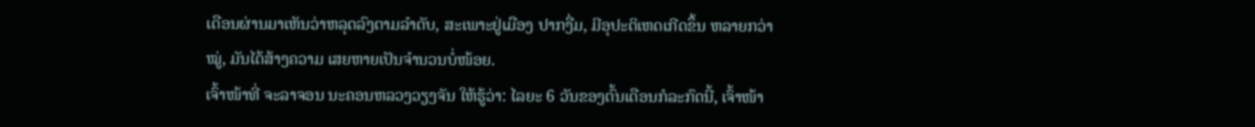ເດືອນຜ່ານມາເຫັນວ່າຫລຸດລົງຕາມລຳດັບ, ສະເພາະຢູ່ເມືອງ ປາກງື່ມ, ມີອຸປະຕິເຫດເກີດຂຶ້ນ ຫລາຍກວ່າ ໝູ່, ມັນໄດ້ສ້າງຄວາມ ເສຍຫາຍເປັນຈຳນວນບໍ່ໜ້ອຍ.
ເຈົ້າໜ້າທີ່ ຈະລາຈອນ ນະຄອນຫລວງວຽງຈັນ ໃຫ້ຮູ້ວ່າ: ໄລຍະ 6 ວັນຂອງຕົ້ນເດືອນກໍລະກົດນີ້, ເຈົ້າໜ້າ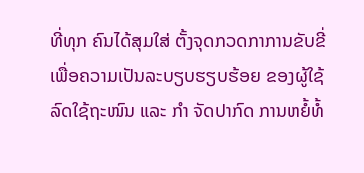ທີ່ທຸກ ຄົນໄດ້ສຸມໃສ່ ຕັ້ງຈຸດກວດກາການຂັບຂີ່ເພື່ອຄວາມເປັນລະບຽບຮຽບຮ້ອຍ ຂອງຜູ້ໃຊ້ລົດໃຊ້ຖະໜົນ ແລະ ກໍາ ຈັດປາກົດ ການຫຍໍ້ທໍ້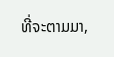ທີ່ຈະຕາມມາ,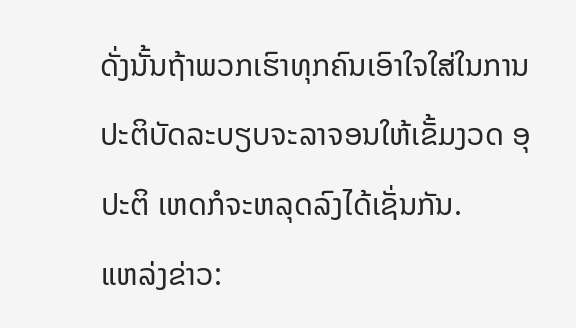ດັ່ງນັ້ນຖ້າພວກເຮົາທຸກຄົນເອົາໃຈໃສ່ໃນການປະຕິບັດລະບຽບຈະລາຈອນໃຫ້ເຂັ້ມງວດ ອຸປະຕິ ເຫດກໍຈະຫລຸດລົງໄດ້ເຊັ່ນກັນ.
ແຫລ່ງຂ່າວ: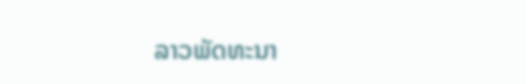ລາວພັດທະນາ